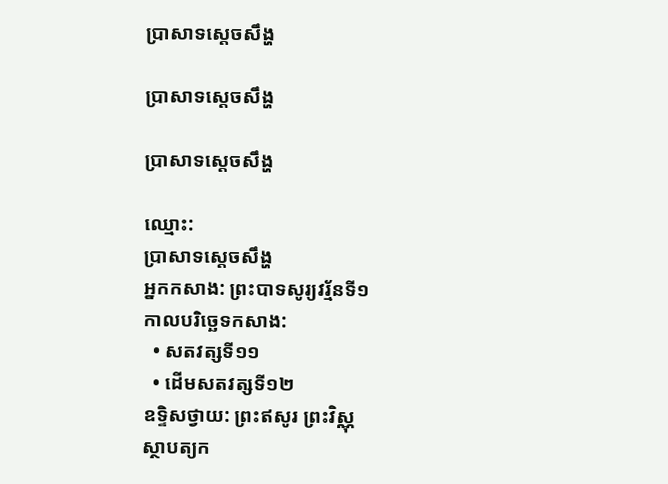ប្រាសាទស្តេចសឹង្ហ

ប្រាសាទស្ដេចសឹង្ហ

ប្រាសាទស្តេចសឹង្ហ

ឈ្មោះ:
ប្រាសាទស្តេចសឹង្ហ
អ្នកកសាង: ព្រះបាទសូរ្យវរ្ម័នទី១
កាលបរិច្ឆេទកសាង:
  • សតវត្សទី១១
  • ដើមសតវត្សទី១២
ឧទ្ទិសថ្វាយ: ព្រះឥសូរ ព្រះវិស្ណុ
ស្ថាបត្យក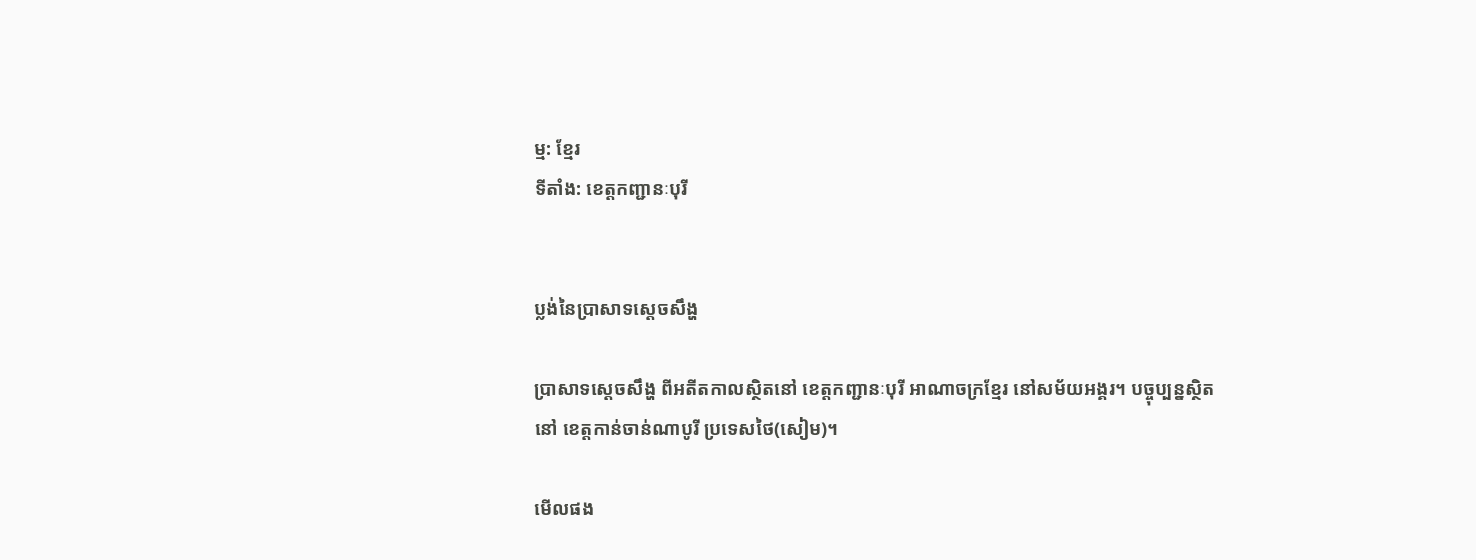ម្ម: ខ្មែរ
ទីតាំង: ខេត្តកញ្ជានៈបុរី


ប្លង់នៃប្រាសាទស្តេចសឹង្ហ

ប្រាសាទស្ដេចសឹង្ហ ពីអតីតកាលស្ថិតនៅ ខេត្តកញ្ជានៈបុរី អាណាចក្រខ្មែរ នៅសម័យអង្គរ។ បច្ចុប្បន្នស្ថិតនៅ ខេត្តកាន់ចាន់ណាបូរី ប្រទេសថៃ(សៀម)។

មើលផង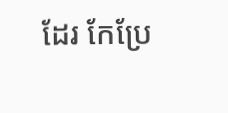ដែរ កែប្រែ